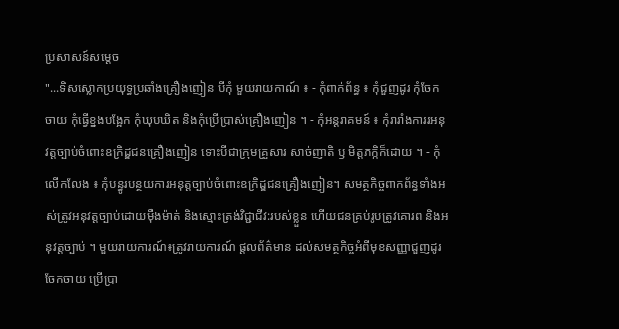ប្រសាសន៍សម្តេច
"...ទិសស្លោកប្រយុទ្ធប្រឆាំងគ្រឿងញៀន បីកុំ មួយរាយកាណ៍ ៖ - កុំពាក់ព័ន្ធ ៖ កុំជួញដូរ កុំចែកចាយ កុំធ្វើខ្នងបង្អែក កុំឃុបឃិត និងកុំប្រើប្រាស់គ្រឿងញៀន ។ - កុំអន្តរាគមន៍ ៖ កុំរារាំងការរអនុវត្តច្បាប់ចំពោះឧក្រិដ្ឌជនគ្រឿងញៀន ទោះបីជាក្រុមគ្រួសារ សាច់ញាតិ ឫ មិត្តភក្កិក៏ដោយ ។ - កុំលើកលែង ៖ កុំបន្ធូរបន្ថយការអនុត្តច្បាប់ចំពោះឧក្រិដ្ឌជនគ្រឿងញៀន។ សមត្ថកិច្ចពាកព័ន្ធទាំងអស់ត្រូវអនុវត្តច្បាប់ដោយមុឺងម៉ាត់ និងស្មោះត្រង់វិជ្ជាជីវ:របស់ខ្លួន ហើយជនគ្រប់រូបត្រូវគោរព និងអនុវត្តច្បាប់ ។ មួយរាយការណ៍៖ត្រូវរាយការណ៍ ផ្តលព័ត៌មាន ដល់សមត្ថកិច្ចអំពីមុខសញ្ញាជួញដូរ ចែកចាយ ប្រើប្រា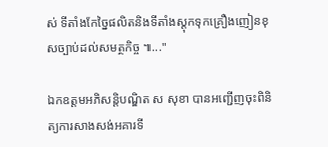ស់ ទីតាំងកែច្នៃផលិតនិងទីតាំងស្តុកទុកគ្រឿងញៀនខុសច្បាប់ដល់សមត្ថកិច្ច ៕..."

ឯកឧត្តមអភិសន្តិបណ្ឌិត ស សុខា បានអញ្ជើញចុះពិនិត្យការសាងសង់អគារទី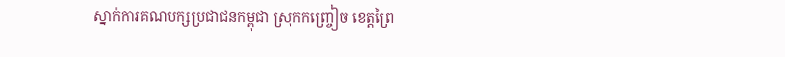ស្នាក់ការគណបក្សប្រជាជនកម្ពុជា ស្រុកកញ្ច្រៀច ខេត្តព្រៃ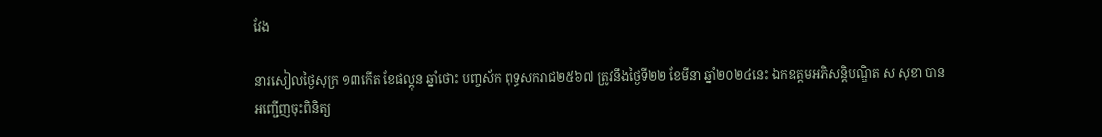វែង

នារសៀលថ្ងៃសុក្រ ១៣កើត ខែផល្គុន ឆ្នាំថោះ បញ្ចស័ក ពុទ្ធសករាជ២៥៦៧ ត្រូវនឹងថ្ងៃទី២២ ខែមីនា ឆ្នាំ២០២៤នេះ ឯកឧត្តមអភិសន្តិបណ្ឌិត ស សុខា បានអញ្ជើញចុះពិនិត្យ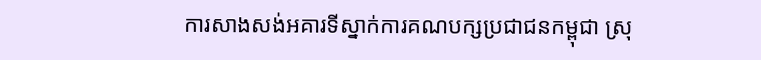ការសាងសង់អគារទីស្នាក់ការគណបក្សប្រជាជនកម្ពុជា ស្រុ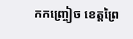កកញ្ច្រៀច ខេត្តព្រៃ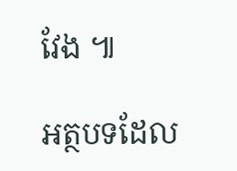វែង ៕

អត្ថបទដែល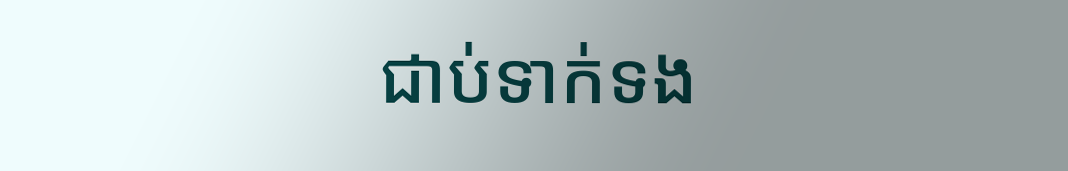ជាប់ទាក់ទង